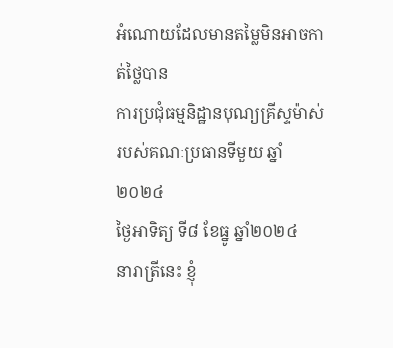អំណោយដែលមានតម្លៃមិនអាចកាត់ថ្លៃបាន
ការប្រជុំធម្មនិដ្ឋានបុណ្យគ្រីស្ទម៉ាស់របស់គណៈប្រធានទីមួយ ឆ្នាំ២០២៤
ថ្ងៃអាទិត្យ ទី៨ ខែធ្នូ ឆ្នាំ២០២៤
នារាត្រីនេះ ខ្ញុំ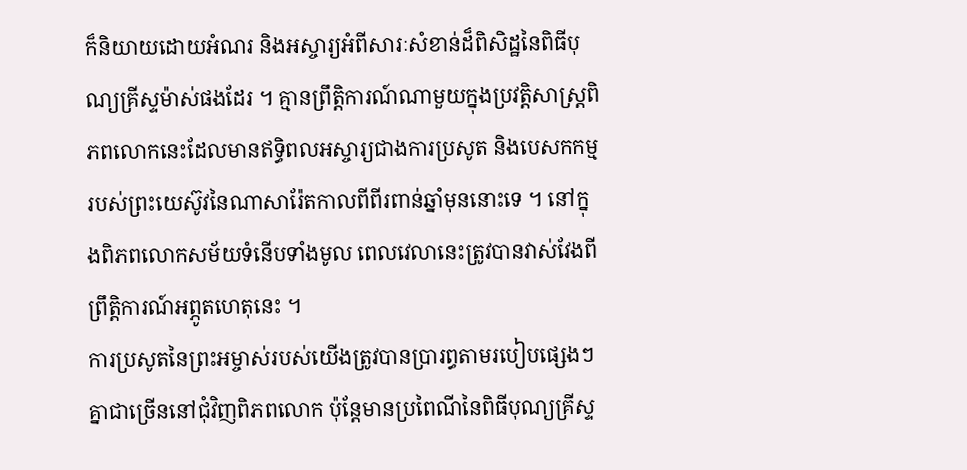ក៏និយាយដោយអំណរ និងអស្ចារ្យអំពីសារៈសំខាន់ដ៏ពិសិដ្ឋនៃពិធីបុណ្យគ្រីស្ទម៉ាស់ផងដែរ ។ គ្មានព្រឹត្ដិការណ៍ណាមួយក្នុងប្រវត្តិសាស្ត្រពិភពលោកនេះដែលមានឥទ្ធិពលអស្ចារ្យជាងការប្រសូត និងបេសកកម្មរបស់ព្រះយេស៊ូវនៃណាសារ៉ែតកាលពីពីរពាន់ឆ្នាំមុននោះទេ ។ នៅក្នុងពិភពលោកសម័យទំនើបទាំងមូល ពេលវេលានេះត្រូវបានវាស់វែងពីព្រឹត្តិការណ៍អព្ភូតហេតុនេះ ។
ការប្រសូតនៃព្រះអម្ចាស់របស់យើងត្រូវបានប្រារព្ធតាមរបៀបផ្សេងៗគ្នាជាច្រើននៅជុំវិញពិភពលោក ប៉ុន្តែមានប្រពៃណីនៃពិធីបុណ្យគ្រីស្ទ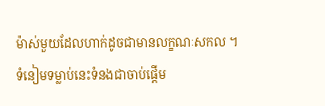ម៉ាស់មួយដែលហាក់ដូចជាមានលក្ខណៈសកល ។
ទំនៀមទម្លាប់នេះទំនងជាចាប់ផ្ដើម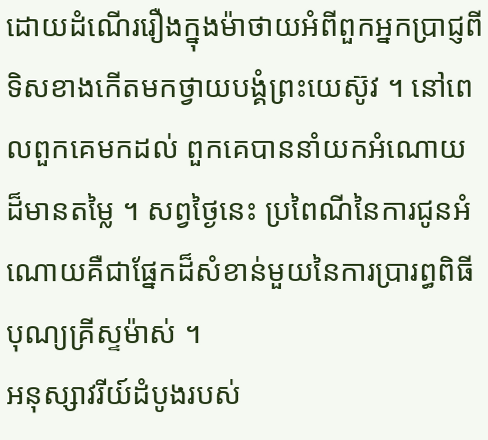ដោយដំណើររឿងក្នុងម៉ាថាយអំពីពួកអ្នកប្រាជ្ញពីទិសខាងកើតមកថ្វាយបង្គំព្រះយេស៊ូវ ។ នៅពេលពួកគេមកដល់ ពួកគេបាននាំយកអំណោយដ៏មានតម្លៃ ។ សព្វថ្ងៃនេះ ប្រពៃណីនៃការជូនអំណោយគឺជាផ្នែកដ៏សំខាន់មួយនៃការប្រារព្ធពិធីបុណ្យគ្រីស្ទម៉ាស់ ។
អនុស្សាវរីយ៍ដំបូងរបស់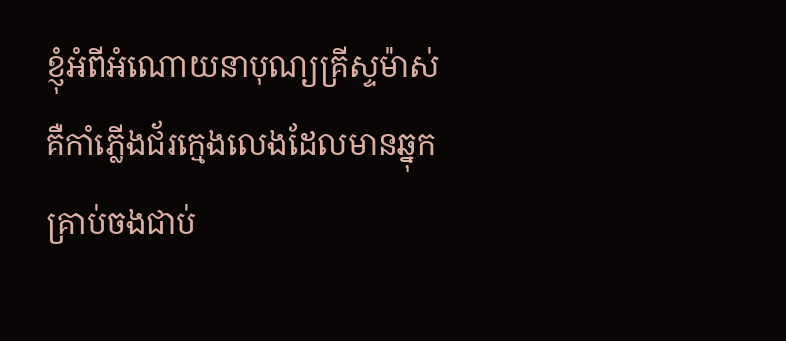ខ្ញុំអំពីអំណោយនាបុណ្យគ្រីស្ទម៉ាស់ គឺកាំភ្លើងជ័រក្មេងលេងដែលមានឆ្នុកគ្រាប់ចងជាប់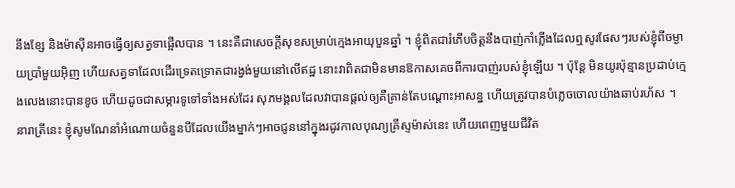នឹងខ្សែ និងម៉ាស៊ីនអាចធ្វើឲ្យសត្វទាផ្អើលបាន ។ នេះគឺជាសេចក្តីសុខសម្រាប់ក្មេងអាយុបួនឆ្នាំ ។ ខ្ញុំពិតជារំភើបចិត្តនឹងបាញ់កាំភ្លើងដែលឮសូរផែសៗរបស់ខ្ញុំពីចម្ងាយប្រាំមួយអ៊ិញ ហើយសត្វទាដែលដើរទ្រេតទ្រោតជារង្វង់មួយនៅលើឥដ្ឋ នោះវាពិតជាមិនមានឱកាសគេចពីការបាញ់របស់ខ្ញុំឡើយ ។ ប៉ុន្តែ មិនយូរប៉ុន្មានប្រដាប់ក្មេងលេងនោះបានខូច ហើយដូចជាសម្ភារទូទៅទាំងអស់ដែរ សុភមង្គលដែលវាបានផ្តល់ឲ្យគឺគ្រាន់តែបណ្តោះអាសន្ន ហើយត្រូវបានបំភ្លេចចោលយ៉ាងឆាប់រហ័ស ។
នារាត្រីនេះ ខ្ញុំសូមណែនាំអំណោយចំនួនបីដែលយើងម្នាក់ៗអាចជូននៅក្នុងរដូវកាលបុណ្យគ្រីស្ទម៉ាស់នេះ ហើយពេញមួយជីវិត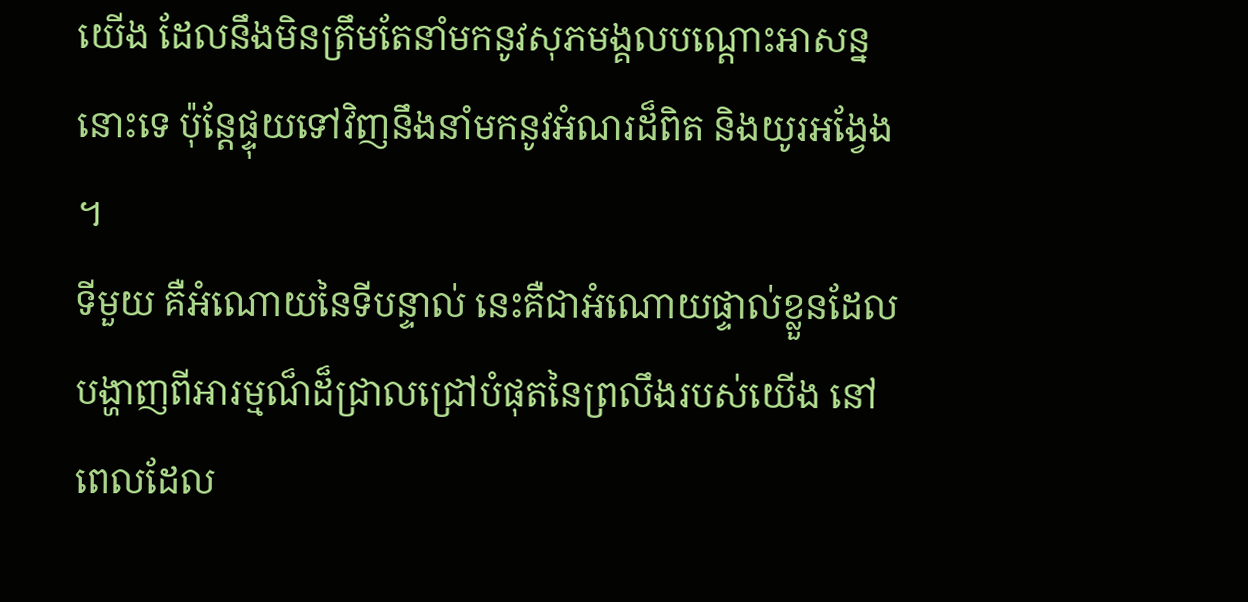យើង ដែលនឹងមិនត្រឹមតែនាំមកនូវសុភមង្គលបណ្តោះអាសន្ននោះទេ ប៉ុន្តែផ្ទុយទៅវិញនឹងនាំមកនូវអំណរដ៏ពិត និងយូរអង្វែង ។
ទីមួយ គឺអំណោយនៃទីបន្ទាល់ នេះគឺជាអំណោយផ្ទាល់ខ្លួនដែលបង្ហាញពីអារម្មណ៏ដ៏ជ្រាលជ្រៅបំផុតនៃព្រលឹងរបស់យើង នៅពេលដែល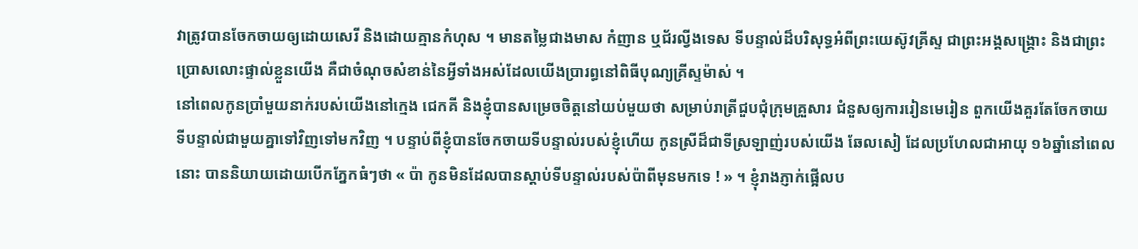វាត្រូវបានចែកចាយឲ្យដោយសេរី និងដោយគ្មានកំហុស ។ មានតម្លៃជាងមាស កំញាន ឬជ័រល្វីងទេស ទីបន្ទាល់ដ៏បរិសុទ្ធអំពីព្រះយេស៊ូវគ្រីស្ទ ជាព្រះអង្គសង្គ្រោះ និងជាព្រះប្រោសលោះផ្ទាល់ខ្លួនយើង គឺជាចំណុចសំខាន់នៃអ្វីទាំងអស់ដែលយើងប្រារព្ធនៅពិធីបុណ្យគ្រីស្ទម៉ាស់ ។
នៅពេលកូនប្រាំមួយនាក់របស់យើងនៅក្មេង ជេកគី និងខ្ញុំបានសម្រេចចិត្តនៅយប់មួយថា សម្រាប់រាត្រីជួបជុំក្រុមគ្រួសារ ជំនួសឲ្យការរៀនមេរៀន ពួកយើងគួរតែចែកចាយទីបន្ទាល់ជាមួយគ្នាទៅវិញទៅមកវិញ ។ បន្ទាប់ពីខ្ញុំបានចែកចាយទីបន្ទាល់របស់ខ្ញុំហើយ កូនស្រីដ៏ជាទីស្រឡាញ់របស់យើង ឆែលសៀ ដែលប្រហែលជាអាយុ ១៦ឆ្នាំនៅពេលនោះ បាននិយាយដោយបើកភ្នែកធំៗថា « ប៉ា កូនមិនដែលបានស្ដាប់ទីបន្ទាល់របស់ប៉ាពីមុនមកទេ ! » ។ ខ្ញុំរាងភ្ញាក់ផ្អើលប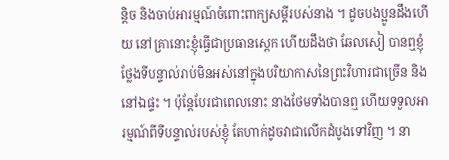ន្តិច និងចាប់អារម្មណ៍ចំពោះពាក្យសម្តីរបស់នាង ។ ដូចបងប្អូនដឹងហើយ នៅគ្រានោះខ្ញុំធ្វើជាប្រធានស្តេក ហើយដឹងថា ឆែលសៀ បានឮខ្ញុំថ្លែងទីបន្ទាល់រាប់មិនអស់នៅក្នុងបរិយាកាសនៃព្រះវិហារជាច្រើន និងនៅឯផ្ទះ ។ ប៉ុន្តែបែរជាពេលនោះ នាងថែមទាំងបានឮ ហើយទទួលអារម្មណ៍ពីទីបន្ទាល់របស់ខ្ញុំ តែហាក់ដូចវាជាលើកដំបូងទៅវិញ ។ នា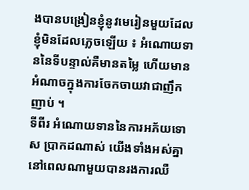ងបានបង្រៀនខ្ញុំនូវមេរៀនមួយដែលខ្ញុំមិនដែលភ្លេចឡើយ ៖ អំណោយទាននៃទីបន្ទាល់គឺមានតម្លៃ ហើយមានអំណាចក្នុងការចែកចាយវាជាញឹកញាប់ ។
ទីពីរ អំណោយទាននៃការអភ័យទោស ប្រាកដណាស់ យើងទាំងអស់គ្នានៅពេលណាមួយបានរងការឈឺ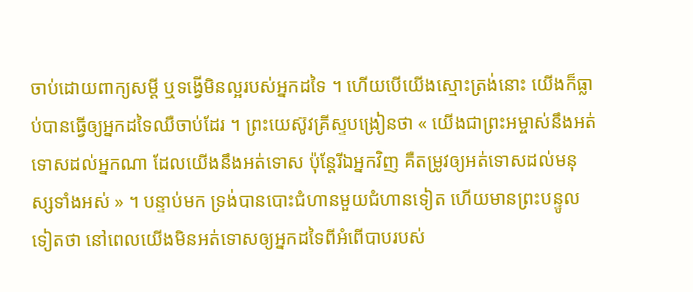ចាប់ដោយពាក្យសម្ដី ឬទង្វើមិនល្អរបស់អ្នកដទៃ ។ ហើយបើយើងស្មោះត្រង់នោះ យើងក៏ធ្លាប់បានធ្វើឲ្យអ្នកដទៃឈឺចាប់ដែរ ។ ព្រះយេស៊ូវគ្រីស្ទបង្រៀនថា « យើងជាព្រះអម្ចាស់នឹងអត់ទោសដល់អ្នកណា ដែលយើងនឹងអត់ទោស ប៉ុន្តែរីឯអ្នកវិញ គឺតម្រូវឲ្យអត់ទោសដល់មនុស្សទាំងអស់ » ។ បន្ទាប់មក ទ្រង់បានបោះជំហានមួយជំហានទៀត ហើយមានព្រះបន្ទូលទៀតថា នៅពេលយើងមិនអត់ទោសឲ្យអ្នកដទៃពីអំពើបាបរបស់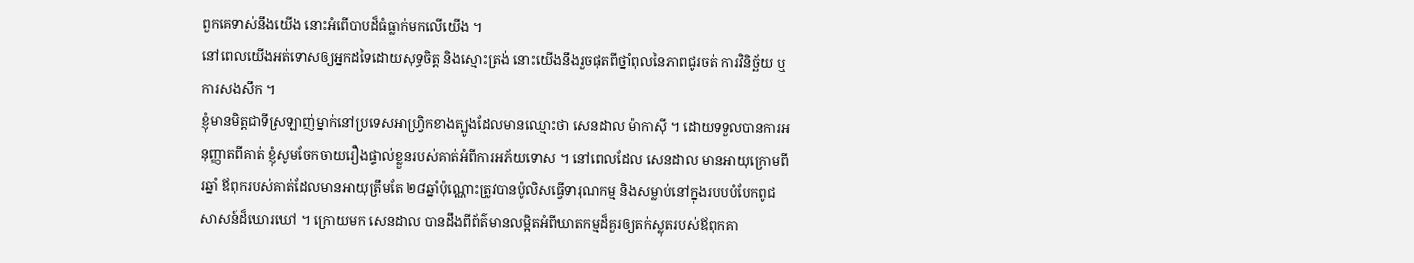ពួកគេទាស់នឹងយើង នោះអំពើបាបដ៏ធំធ្លាក់មកលើយើង ។
នៅពេលយើងអត់ទោសឲ្យអ្នកដទៃដោយសុទ្ធចិត្ត និងស្មោះត្រង់ នោះយើងនឹងរួចផុតពីថ្នាំពុលនៃភាពជូរចត់ ការវិនិច្ឆ័យ ឬការសងសឹក ។
ខ្ញុំមានមិត្តជាទីស្រឡាញ់ម្នាក់នៅប្រទេសអាហ្វ្រិកខាងត្បូងដែលមានឈ្មោះថា សេនដាល ម៉ាកាស៊ី ។ ដោយទទួលបានការអនុញ្ញាតពីគាត់ ខ្ញុំសូមចែកចាយរឿងផ្ទាល់ខ្លួនរបស់គាត់អំពីការអភ័យទោស ។ នៅពេលដែល សេនដាល មានអាយុក្រោមពីរឆ្នាំ ឪពុករបស់គាត់ដែលមានអាយុត្រឹមតែ ២៨ឆ្នាំប៉ុណ្ណោះត្រូវបានប៉ូលិសធ្វើទារុណកម្ម និងសម្លាប់នៅក្នុងរបបបំបែកពូជសាសន៍ដ៏ឃោរឃៅ ។ ក្រោយមក សេនដាល បានដឹងពីព័ត៌មានលម្អិតអំពីឃាតកម្មដ៏គួរឲ្យតក់ស្លុតរបស់ឪពុកគា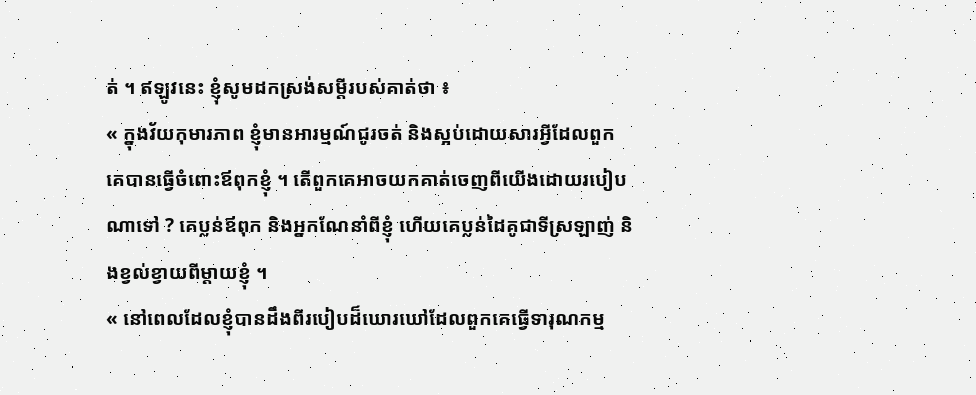ត់ ។ ឥឡូវនេះ ខ្ញុំសូមដកស្រង់សម្ដីរបស់គាត់ថា ៖
« ក្នុងវ័យកុមារភាព ខ្ញុំមានអារម្មណ៍ជូរចត់ និងស្អប់ដោយសារអ្វីដែលពួកគេបានធ្វើចំពោះឪពុកខ្ញុំ ។ តើពួកគេអាចយកគាត់ចេញពីយើងដោយរបៀបណាទៅ ? គេប្លន់ឪពុក និងអ្នកណែនាំពីខ្ញុំ ហើយគេប្លន់ដៃគូជាទីស្រឡាញ់ និងខ្វល់ខ្វាយពីម្តាយខ្ញុំ ។
« នៅពេលដែលខ្ញុំបានដឹងពីរបៀបដ៏ឃោរឃៅដែលពួកគេធ្វើទារុណកម្ម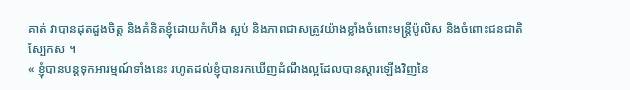គាត់ វាបានដុតដួងចិត្ត និងគំនិតខ្ញុំដោយកំហឹង ស្អប់ និងភាពជាសត្រូវយ៉ាងខ្លាំងចំពោះមន្រ្តីប៉ូលិស និងចំពោះជនជាតិស្បែកស ។
« ខ្ញុំបានបន្តទុកអារម្មណ៍ទាំងនេះ រហូតដល់ខ្ញុំបានរកឃើញដំណឹងល្អដែលបានស្ដារឡើងវិញនៃ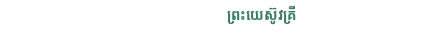ព្រះយេស៊ូវគ្រី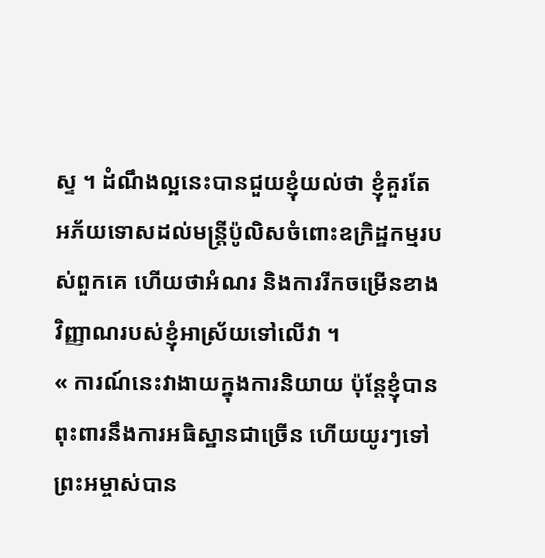ស្ទ ។ ដំណឹងល្អនេះបានជួយខ្ញុំយល់ថា ខ្ញុំគួរតែអភ័យទោសដល់មន្ត្រីប៉ូលិសចំពោះឧក្រិដ្ឋកម្មរបស់ពួកគេ ហើយថាអំណរ និងការរីកចម្រើនខាងវិញ្ញាណរបស់ខ្ញុំអាស្រ័យទៅលើវា ។
« ការណ៍នេះវាងាយក្នុងការនិយាយ ប៉ុន្តែខ្ញុំបានពុះពារនឹងការអធិស្ឋានជាច្រើន ហើយយូរៗទៅព្រះអម្ចាស់បាន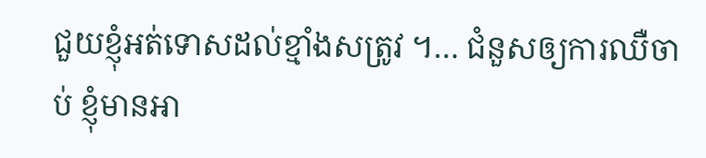ជួយខ្ញុំអត់ទោសដល់ខ្មាំងសត្រូវ ។… ជំនួសឲ្យការឈឺចាប់ ខ្ញុំមានអា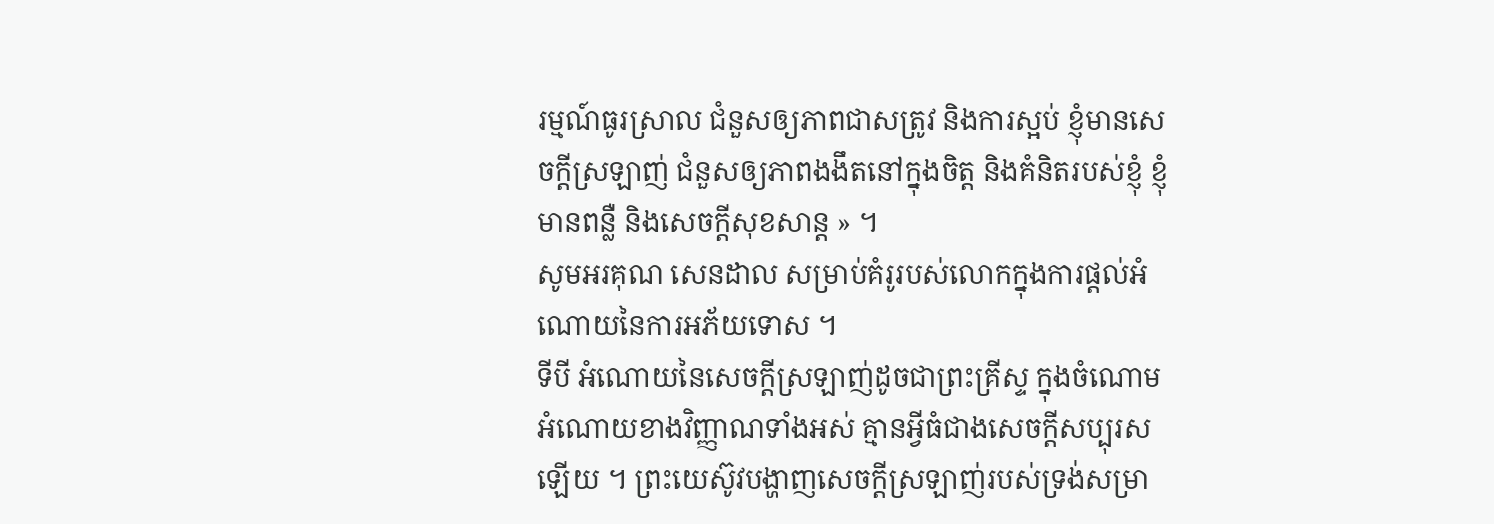រម្មណ៍ធូរស្រាល ជំនួសឲ្យភាពជាសត្រូវ និងការស្អប់ ខ្ញុំមានសេចក្តីស្រឡាញ់ ជំនួសឲ្យភាពងងឹតនៅក្នុងចិត្ត និងគំនិតរបស់ខ្ញុំ ខ្ញុំមានពន្លឺ និងសេចក្តីសុខសាន្ត » ។
សូមអរគុណ សេនដាល សម្រាប់គំរូរបស់លោកក្នុងការផ្តល់អំណោយនៃការអភ័យទោស ។
ទីបី អំណោយនៃសេចក្តីស្រឡាញ់ដូចជាព្រះគ្រីស្ទ ក្នុងចំណោមអំណោយខាងវិញ្ញាណទាំងអស់ គ្មានអ្វីធំជាងសេចក្ដីសប្បុរសឡើយ ។ ព្រះយេស៊ូវបង្ហាញសេចក្តីស្រឡាញ់របស់ទ្រង់សម្រា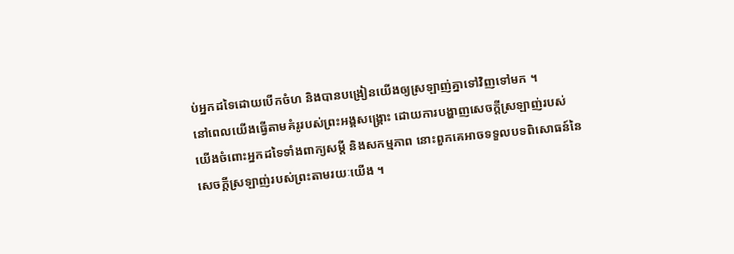ប់អ្នកដទៃដោយបើកចំហ និងបានបង្រៀនយើងឲ្យស្រឡាញ់គ្នាទៅវិញទៅមក ។
នៅពេលយើងធ្វើតាមគំរូរបស់ព្រះអង្គសង្គ្រោះ ដោយការបង្ហាញសេចក្ដីស្រឡាញ់របស់យើងចំពោះអ្នកដទៃទាំងពាក្យសម្ដី និងសកម្មភាព នោះពួកគេអាចទទួលបទពិសោធន៍នៃសេចក្ដីស្រឡាញ់របស់ព្រះតាមរយៈយើង ។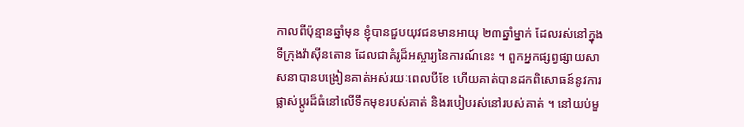កាលពីប៉ុន្មានឆ្នាំមុន ខ្ញុំបានជួបយុវជនមានអាយុ ២៣ឆ្នាំម្នាក់ ដែលរស់នៅក្នុងទីក្រុងវ៉ាស៊ីនតោន ដែលជាគំរូដ៏អស្ចារ្យនៃការណ៍នេះ ។ ពួកអ្នកផ្សព្វផ្សាយសាសនាបានបង្រៀនគាត់អស់រយៈពេលបីខែ ហើយគាត់បានដកពិសោធន៍នូវការផ្លាស់ប្តូរដ៏ធំនៅលើទឹកមុខរបស់គាត់ និងរបៀបរស់នៅរបស់គាត់ ។ នៅយប់មួ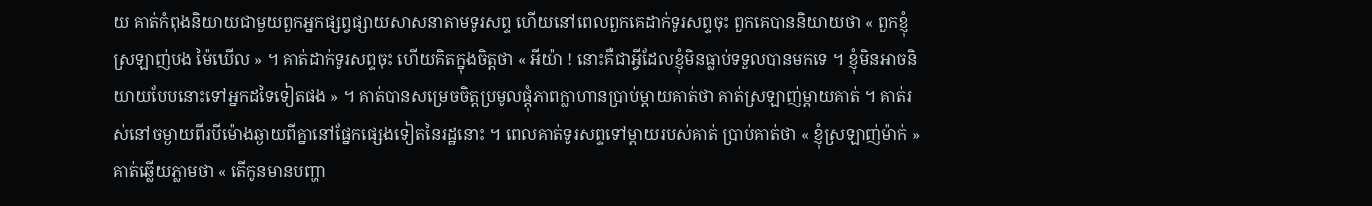យ គាត់កំពុងនិយាយជាមួយពួកអ្នកផ្សព្វផ្សាយសាសនាតាមទូរសព្ទ ហើយនៅពេលពួកគេដាក់ទូរសព្ទចុះ ពួកគេបាននិយាយថា « ពួកខ្ញុំស្រឡាញ់បង ម៉ៃឃើល » ។ គាត់ដាក់ទូរសព្ទចុះ ហើយគិតក្នុងចិត្តថា « អីយ៉ា ! នោះគឺជាអ្វីដែលខ្ញុំមិនធ្លាប់ទទួលបានមកទេ ។ ខ្ញុំមិនអាចនិយាយបែបនោះទៅអ្នកដទៃទៀតផង » ។ គាត់បានសម្រេចចិត្តប្រមូលផ្ដុំភាពក្លាហានប្រាប់ម្តាយគាត់ថា គាត់ស្រឡាញ់ម្តាយគាត់ ។ គាត់រស់នៅចម្ងាយពីរបីម៉ោងឆ្ងាយពីគ្នានៅផ្នែកផ្សេងទៀតនៃរដ្ឋនោះ ។ ពេលគាត់ទូរសព្ទទៅម្តាយរបស់គាត់ ប្រាប់គាត់ថា « ខ្ញុំស្រឡាញ់ម៉ាក់ » គាត់ឆ្លើយភ្លាមថា « តើកូនមានបញ្ហា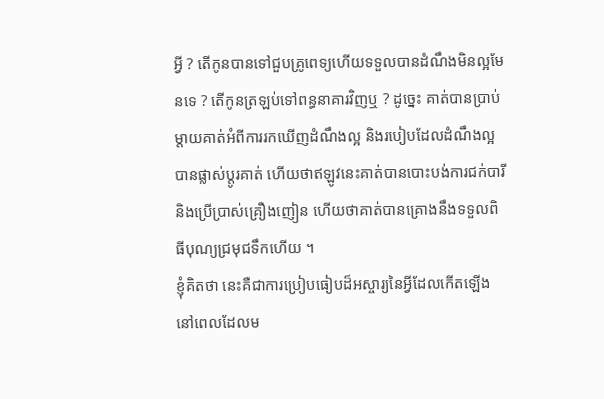អ្វី ? តើកូនបានទៅជួបគ្រូពេទ្យហើយទទួលបានដំណឹងមិនល្អមែនទេ ? តើកូនត្រឡប់ទៅពន្ធនាគារវិញឬ ? ដូច្នេះ គាត់បានប្រាប់ម្តាយគាត់អំពីការរកឃើញដំណឹងល្អ និងរបៀបដែលដំណឹងល្អបានផ្លាស់ប្តូរគាត់ ហើយថាឥឡូវនេះគាត់បានបោះបង់ការជក់បារី និងប្រើប្រាស់គ្រឿងញៀន ហើយថាគាត់បានគ្រោងនឹងទទួលពិធីបុណ្យជ្រមុជទឹកហើយ ។
ខ្ញុំគិតថា នេះគឺជាការប្រៀបធៀបដ៏អស្ចារ្យនៃអ្វីដែលកើតឡើងនៅពេលដែលម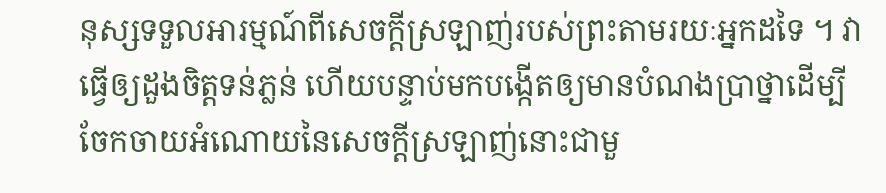នុស្សទទួលអារម្មណ៍ពីសេចក្ដីស្រឡាញ់របស់ព្រះតាមរយៈអ្នកដទៃ ។ វាធ្វើឲ្យដួងចិត្តទន់ភ្លន់ ហើយបន្ទាប់មកបង្កើតឲ្យមានបំណងប្រាថ្នាដើម្បីចែកចាយអំណោយនៃសេចក្ដីស្រឡាញ់នោះជាមួ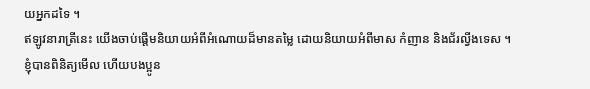យអ្នកដទៃ ។
ឥឡូវនារាត្រីនេះ យើងចាប់ផ្តើមនិយាយអំពីអំណោយដ៏មានតម្លៃ ដោយនិយាយអំពីមាស កំញាន និងជ័រល្វីងទេស ។ ខ្ញុំបានពិនិត្យមើល ហើយបងប្អូន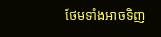ថែមទាំងអាចទិញ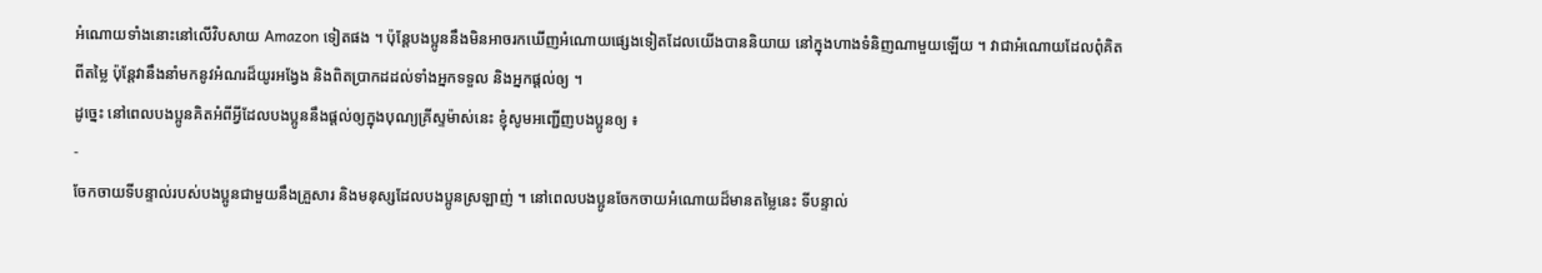អំណោយទាំងនោះនៅលើវិបសាយ Amazon ទៀតផង ។ ប៉ុន្តែបងប្អូននឹងមិនអាចរកឃើញអំណោយផ្សេងទៀតដែលយើងបាននិយាយ នៅក្នុងហាងទំនិញណាមួយឡើយ ។ វាជាអំណោយដែលពុំគិតពីតម្លៃ ប៉ុន្តែវានឹងនាំមកនូវអំណរដ៏យូរអង្វែង និងពិតប្រាកដដល់ទាំងអ្នកទទួល និងអ្នកផ្តល់ឲ្យ ។
ដូច្នេះ នៅពេលបងប្អូនគិតអំពីអ្វីដែលបងប្អូននឹងផ្តល់ឲ្យក្នុងបុណ្យគ្រីស្ទម៉ាស់នេះ ខ្ញុំសូមអញ្ជើញបងប្អូនឲ្យ ៖
-
ចែកចាយទីបន្ទាល់របស់បងប្អូនជាមួយនឹងគ្រួសារ និងមនុស្សដែលបងប្អូនស្រឡាញ់ ។ នៅពេលបងប្អូនចែកចាយអំណោយដ៏មានតម្លៃនេះ ទីបន្ទាល់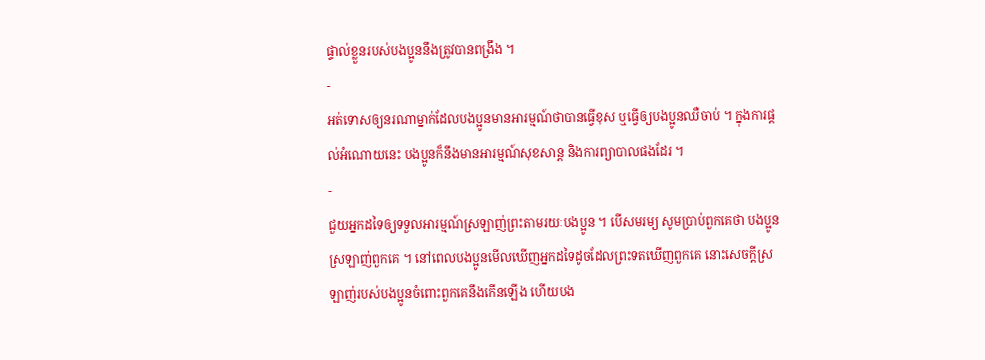ផ្ទាល់ខ្លួនរបស់បងប្អូននឹងត្រូវបានពង្រឹង ។
-
អត់ទោសឲ្យនរណាម្នាក់ដែលបងប្អូនមានអារម្មណ៍ថាបានធ្វើខុស ឬធ្វើឲ្យបងប្អូនឈឺចាប់ ។ ក្នុងការផ្តល់អំណោយនេះ បងប្អូនក៏នឹងមានអារម្មណ៍សុខសាន្ត និងការព្យាបាលផងដែរ ។
-
ជួយអ្នកដទៃឲ្យទទួលអារម្មណ៍ស្រឡាញ់ព្រះតាមរយៈបងប្អូន ។ បើសមរម្យ សូមប្រាប់ពួកគេថា បងប្អូនស្រឡាញ់ពួកគេ ។ នៅពេលបងប្អូនមើលឃើញអ្នកដទៃដូចដែលព្រះទតឃើញពួកគេ នោះសេចក្តីស្រឡាញ់របស់បងប្អូនចំពោះពួកគេនឹងកើនឡើង ហើយបង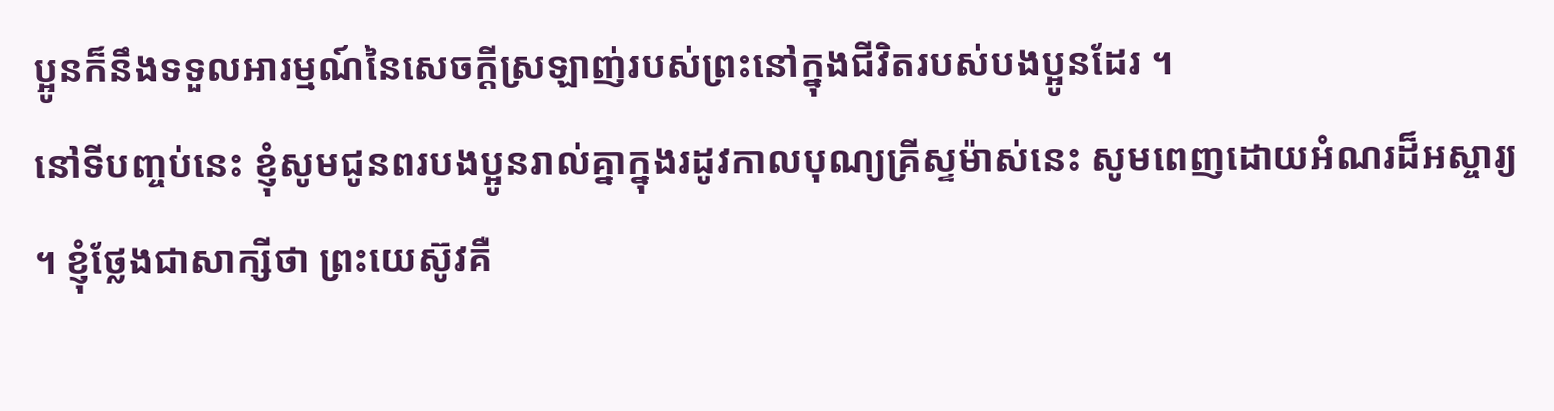ប្អូនក៏នឹងទទួលអារម្មណ៍នៃសេចក្តីស្រឡាញ់របស់ព្រះនៅក្នុងជីវិតរបស់បងប្អូនដែរ ។
នៅទីបញ្ចប់នេះ ខ្ញុំសូមជូនពរបងប្អូនរាល់គ្នាក្នុងរដូវកាលបុណ្យគ្រីស្ទម៉ាស់នេះ សូមពេញដោយអំណរដ៏អស្ចារ្យ ។ ខ្ញុំថ្លែងជាសាក្សីថា ព្រះយេស៊ូវគឺ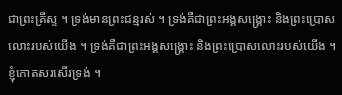ជាព្រះគ្រីស្ទ ។ ទ្រង់មានព្រះជន្មរស់ ។ ទ្រង់គឺជាព្រះអង្គសង្រ្គោះ និងព្រះប្រោសលោះរបស់យើង ។ ទ្រង់គឺជាព្រះអង្គសង្រ្គោះ និងព្រះប្រោសលោះរបស់យើង ។ ខ្ញុំកោតសរសើរទ្រង់ ។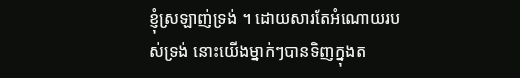ខ្ញុំស្រឡាញ់ទ្រង់ ។ ដោយសារតែអំណោយរបស់ទ្រង់ នោះយើងម្នាក់ៗបានទិញក្នុងត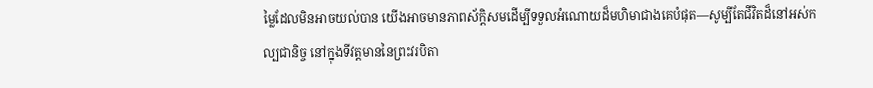ម្លៃដែលមិនអាចយល់បាន យើងអាចមានភាពស័ក្តិសមដើម្បីទទួលអំណោយដ៏មហិមាជាងគេបំផុត—សូម្បីតែជីវិតដ៏នៅអស់កល្បជានិច្ច នៅក្នុងទីវត្តមាននៃព្រះវរបិតា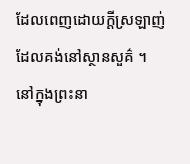ដែលពេញដោយក្តីស្រឡាញ់ ដែលគង់នៅស្ថានសួគ៌ ។
នៅក្នុងព្រះនា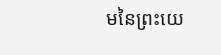មនៃព្រះយេ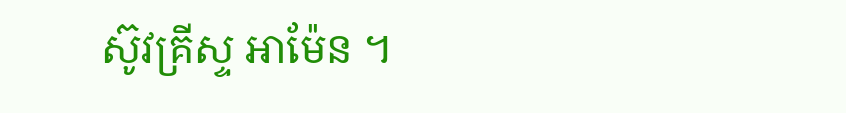ស៊ូវគ្រីស្ទ អាម៉ែន ។